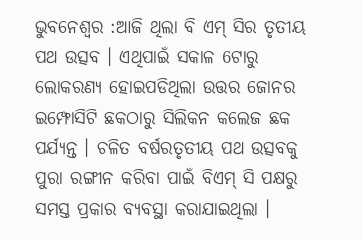ଭୁବନେଶ୍ୱର :ଆଜି ଥିଲା ବି ଏମ୍ ସିର ତୃତୀୟ ପଥ ଉତ୍ସବ । ଏଥିପାଇଁ ସକାଳ 6ଟାରୁ ଲୋକରଣ୍ୟ ହୋଇପଡିଥିଲା ଉତ୍ତର ଜୋନର ଇମ୍ଫୋସିଟି ଛକଠାରୁ ସିଲିକନ କଲେଜ ଛକ ପର୍ଯ୍ୟନ୍ତ । ଚଳିତ ବର୍ଷରତୃତୀୟ ପଥ ଉତ୍ସବକୁ ପୁରା ରଙ୍ଗୀନ କରିବା ପାଇଁ ବିଏମ୍ ସି ପକ୍ଷରୁ ସମସ୍ତ ପ୍ରକାର ବ୍ୟବସ୍ଥା କରାଯାଇଥିଲା ।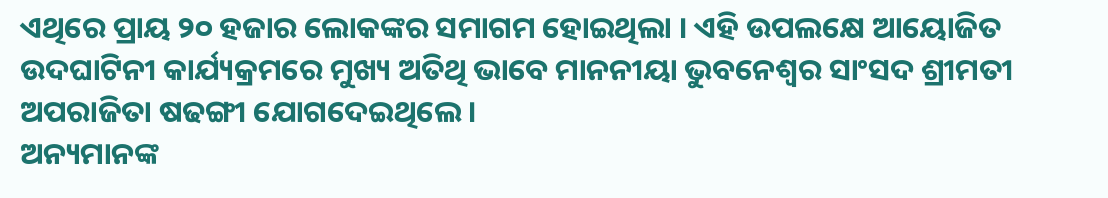ଏଥିରେ ପ୍ରାୟ ୨୦ ହଜାର ଲୋକଙ୍କର ସମାଗମ ହୋଇଥିଲା । ଏହି ଉପଲକ୍ଷେ ଆୟୋଜିତ ଉଦଘାଟିନୀ କାର୍ଯ୍ୟକ୍ରମରେ ମୁଖ୍ୟ ଅତିଥି ଭାବେ ମାନନୀୟା ଭୁବନେଶ୍ୱର ସାଂସଦ ଶ୍ରୀମତୀ ଅପରାଜିତା ଷଢଙ୍ଗୀ ଯୋଗଦେଇଥିଲେ।
ଅନ୍ୟମାନଙ୍କ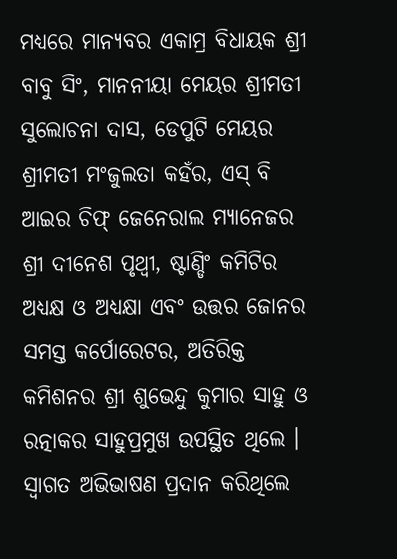ମଧ୍ୟରେ ମାନ୍ୟବର ଏକାମ୍ର ବିଧାୟକ ଶ୍ରୀ ବାବୁ ସିଂ, ମାନନୀୟା ମେୟର ଶ୍ରୀମତୀ ସୁଲୋଚନା ଦାସ, ଡେପୁଟି ମେୟର ଶ୍ରୀମତୀ ମଂଜୁଲତା କହଁର, ଏସ୍ ବି ଆଇର ଚିଫ୍ ଜେନେରାଲ ମ୍ୟାନେଜର ଶ୍ରୀ ଦୀନେଶ ପୃଥ୍ୱୀ, ଷ୍ଟାଣ୍ଡିଂ କମିଟିର ଅଧ୍ୟକ୍ଷ ଓ ଅଧ୍ୟକ୍ଷା ଏବଂ ଉତ୍ତର ଜୋନର ସମସ୍ତ କର୍ପୋରେଟର, ଅତିରିକ୍ତ କମିଶନର ଶ୍ରୀ ଶୁଭେନ୍ଦୁ କୁମାର ସାହୁ ଓ ରତ୍ନାକର ସାହୁପ୍ରମୁଖ ଉପସ୍ଥିତ ଥିଲେ ।
ସ୍ୱାଗତ ଅଭିଭାଷଣ ପ୍ରଦାନ କରିଥିଲେ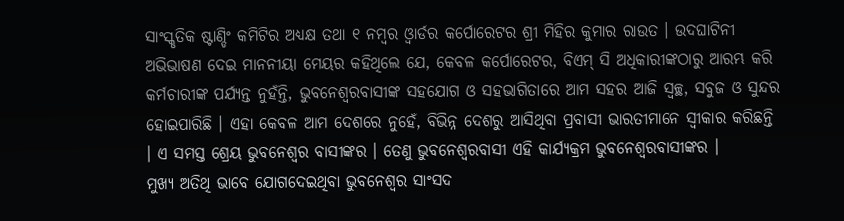ସାଂସ୍କୃତିକ ଷ୍ଟାଣ୍ଡିଂ କମିଟିର ଅଧ୍ୟକ୍ଷ ତଥା ୧ ନମ୍ବର ଓ୍ୱାର୍ଡର କର୍ପୋରେଟର ଶ୍ରୀ ମିହିର କୁମାର ରାଉତ । ଉଦଘାଟିନୀ ଅଭିଭାଷଣ ଦେଇ ମାନନୀୟା ମେୟର କହିଥିଲେ ଯେ, କେବଳ କର୍ପୋରେଟର, ବିଏମ୍ ସି ଅଧିକାରୀଙ୍କଠାରୁ ଆରମ୍ଭ କରି କର୍ମଚାରୀଙ୍କ ପର୍ଯ୍ୟନ୍ତ ନୁହଁନ୍ତି, ଭୁବନେଶ୍ୱରବାସୀଙ୍କ ସହଯୋଗ ଓ ସହଭାଗିତାରେ ଆମ ସହର ଆଜି ସ୍ୱଚ୍ଛ, ସବୁଜ ଓ ସୁନ୍ଦର ହୋଇପାରିଛି । ଏହା କେବଳ ଆମ ଦେଶରେ ନୁହେଁ, ବିଭିନ୍ନ ଦେଶରୁ ଆସିଥିବା ପ୍ରବାସୀ ଭାରତୀମାନେ ସ୍ୱୀକାର କରିଛନ୍ତି । ଏ ସମସ୍ତ ଶ୍ରେୟ ଭୁବନେଶ୍ୱର ବାସୀଙ୍କର । ତେଣୁ ଭୁବନେଶ୍ୱରବାସୀ ଏହି କାର୍ଯ୍ୟକ୍ରମ ଭୁବନେଶ୍ୱରବାସୀଙ୍କର ।
ମୁଖ୍ୟ ଅତିଥି ଭାବେ ଯୋଗଦେଇଥିବା ଭୁବନେଶ୍ୱର ସାଂସଦ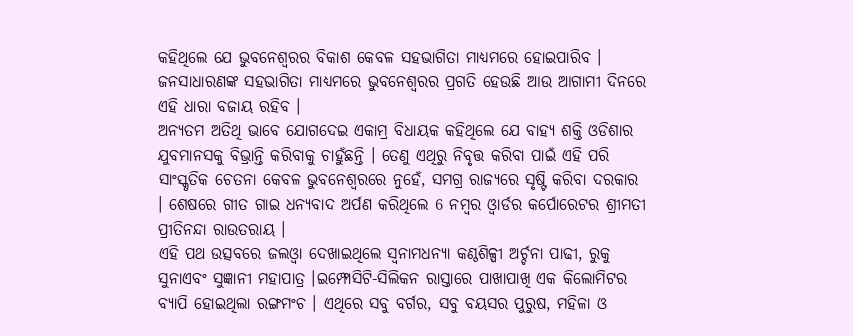କହିଥିଲେ ଯେ ଭୁବନେଶ୍ୱରର ବିକାଶ କେବଳ ସହଭାଗିତା ମାଧ୍ୟମରେ ହୋଇପାରିବ । ଜନସାଧାରଣଙ୍କ ସହଭାଗିତା ମାଧ୍ୟମରେ ଭୁବନେଶ୍ୱରର ପ୍ରଗତି ହେଉଛି ଆଉ ଆଗାମୀ ଦିନରେ ଏହି ଧାରା ବଜାୟ ରହିବ ।
ଅନ୍ୟତମ ଅତିଥି ଭାବେ ଯୋଗଦେଇ ଏକାମ୍ର ବିଧାୟକ କହିଥିଲେ ଯେ ବାହ୍ୟ ଶକ୍ତି ଓଡିଶାର ଯୁବମାନସକୁ ବିଭ୍ରାନ୍ତି କରିବାକୁ ଚାହୁଁଛନ୍ତି । ତେଣୁ ଏଥିରୁ ନିବୃତ୍ତ କରିବା ପାଇଁ ଏହି ପରି ସାଂସ୍କୃତିକ ଚେତନା କେବଳ ଭୁବନେଶ୍ୱରରେ ନୁହେଁ, ସମଗ୍ର ରାଜ୍ୟରେ ସୃଷ୍ଟି କରିବା ଦରକାର । ଶେଷରେ ଗୀତ ଗାଇ ଧନ୍ୟବାଦ ଅର୍ପଣ କରିଥିଲେ 6 ନମ୍ବର ଓ୍ୱାର୍ଡର କର୍ପୋରେଟର ଶ୍ରୀମତୀ ପ୍ରୀତିନନ୍ଦା ରାଉତରାୟ ।
ଏହି ପଥ ଉତ୍ସବରେ ଜଲଓ୍ୱା ଦେଖାଇଥିଲେ ସ୍ୱନାମଧନ୍ୟା କଣ୍ଠଶିଳ୍ପୀ ଅର୍ଚ୍ଚନା ପାଢୀ, ରୁକୁ ସୁନାଏବଂ ସୁଜ୍ଞାନୀ ମହାପାତ୍ର ।ଇମ୍ଫୋସିଟି-ସିଲିକନ ରାସ୍ତାରେ ପାଖାପାଖି ଏକ କିଲୋମିଟର ବ୍ୟାପି ହୋଇଥିଲା ରଙ୍ଗମଂଚ । ଏଥିରେ ସବୁ ବର୍ଗର, ସବୁ ବୟସର ପୁରୁଷ, ମହିଳା ଓ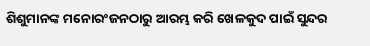ଶିଶୁମାନଙ୍କ ମନୋରଂଜନଠାରୁ ଆରମ୍ଭ କରି ଖେଳକୁଦ ପାଇଁ ସୁନ୍ଦର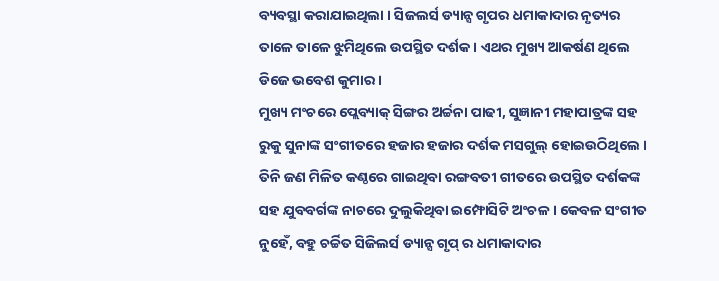ବ୍ୟବସ୍ଥା କରାଯାଇଥିଲା । ସିଜଲର୍ସ ଡ୍ୟାନ୍ସ ଗୃପର ଧମାକାଦାର ନୃତ୍ୟର ତାଳେ ତାଳେ ଝୁମିଥିଲେ ଉପସ୍ଥିତ ଦର୍ଶକ । ଏଥର ମୁଖ୍ୟ ଆକର୍ଷଣ ଥିଲେ ଡିଜେ ଭବେଶ କୁମାର ।
ମୁଖ୍ୟ ମଂଚରେ ପ୍ଲେବ୍ୟାକ୍ ସିଙ୍ଗର ଅର୍ଚ୍ଚନା ପାଢୀ, ସୁଜ୍ଞାନୀ ମହାପାତ୍ରଙ୍କ ସହ ରୁକୁ ସୁନାଙ୍କ ସଂଗୀତରେ ହଜାର ହଜାର ଦର୍ଶକ ମସଗୁଲ୍ ହୋଇଉଠିଥିଲେ । ତିନି ଜଣ ମିଳିତ କଣ୍ଠରେ ଗାଇଥିବା ରଙ୍ଗବତୀ ଗୀତରେ ଉପସ୍ଥିତ ଦର୍ଶକଙ୍କ ସହ ଯୁବବର୍ଗଙ୍କ ନାଚରେ ଦୁଲୁକିଥିବା ଇମ୍ଫୋସିଟି ଅଂଚଳ । କେବଳ ସଂଗୀତ ନୁହେଁ, ବହୁ ଚର୍ଚ୍ଚିତ ସିଜିଲର୍ସ ଡ୍ୟାନ୍ସ ଗୃପ୍ ର ଧମାକାଦାର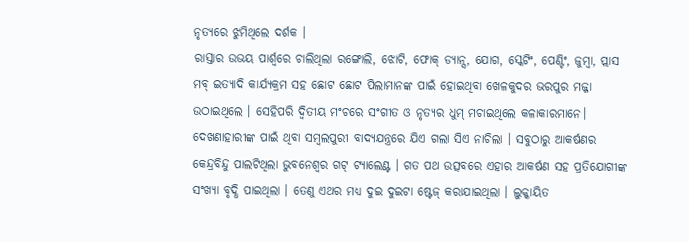ନୃତ୍ୟରେ ଝୁମିଥିଲେ ଦର୍ଶକ ।
ରାସ୍ତାର ଉଭୟ ପାର୍ଶ୍ୱରେ ଚାଲିଥିଲା ରଙ୍ଗୋଲି, ଝୋଟି, ଫୋକ୍ ଡ୍ୟାନ୍ସ, ଯୋଗ, ସ୍କେଟିଂ, ପେଣ୍ଟିଂ, ଜୁମ୍ବା, ପ୍ଲାସ ମବ୍ ଇତ୍ୟାଦି କାର୍ଯ୍ୟକ୍ରମ ସହ ଛୋଟ ଛୋଟ ପିଲାମାନଙ୍କ ପାଇଁ ହୋଇଥିବା ଖେଳକୁଦର ଭରପୁର ମଜ୍ଜା ଉଠାଇଥିଲେ । ସେହିପରି ଦ୍ୱିତୀୟ ମଂଚରେ ସଂଗୀତ ଓ ନୃତ୍ୟର ଧୁମ୍ ମଚାଇଥିଲେ କଳାକାରମାନେ।
ଦେଖଣାହାରୀଙ୍କ ପାଇଁ ଥିବା ସମ୍ବଲପୁରୀ ବାଦ୍ୟଯନ୍ତ୍ରରେ ଯିଏ ଗଲା ସିଏ ନାଚିଲା । ସବୁଠାରୁ ଆକର୍ଷଣର କେନ୍ଦ୍ରବିନ୍ଦୁ ପାଲଟିଥିଲା ଭୁବନେଶ୍ୱର ଗଟ୍ ଟ୍ୟାଲେଣ୍ଟ । ଗତ ପଥ ଉତ୍ସବରେ ଏହାର ଆକର୍ଷଣ ସହ ପ୍ରତିଯୋଗୀଙ୍କ ସଂଖ୍ୟା ବୃଦ୍ଧି ପାଇଥିଲା । ତେଣୁ ଏଥର ମଧ୍ୟ ଦୁଇ ଦୁଇଟା ଷ୍ଟେଜ୍ କରାଯାଇଥିଲା । ଲୁକ୍କାୟିତ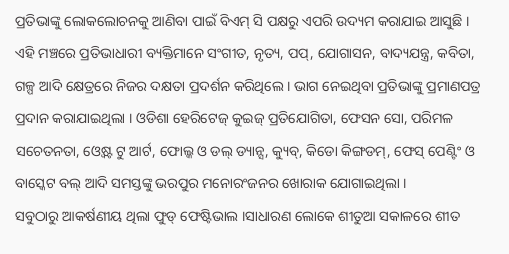ପ୍ରତିଭାଙ୍କୁ ଲୋକଲୋଚନକୁ ଆଣିବା ପାଇଁ ବିଏମ୍ ସି ପକ୍ଷରୁ ଏପରି ଉଦ୍ୟମ କରାଯାଇ ଆସୁଛି । ଏହି ମଞ୍ଚରେ ପ୍ରତିଭାଧାରୀ ବ୍ୟକ୍ତିମାନେ ସଂଗୀତ, ନୃତ୍ୟ, ପପ୍, ଯୋଗାସନ, ବାଦ୍ୟଯନ୍ତ୍ର, କବିତା, ଗଳ୍ପ ଆଦି କ୍ଷେତ୍ରରେ ନିଜର ଦକ୍ଷତା ପ୍ରଦର୍ଶନ କରିଥିଲେ । ଭାଗ ନେଇଥିବା ପ୍ରତିଭାଙ୍କୁ ପ୍ରମାଣପତ୍ର ପ୍ରଦାନ କରାଯାଇଥିଲା । ଓଡିଶା ହେରିଟେଜ୍ କୁଇଜ୍ ପ୍ରତିଯୋଗିତା, ଫେସନ ସୋ, ପରିମଳ ସଚେତନତା, ଓ୍ୱେଷ୍ଟ ଟୁ ଆର୍ଟ, ଫୋଲ୍କ ଓ ଡଲ୍ ଡ୍ୟାନ୍ସ, କ୍ୟୁବ୍, କିଡୋ କିଙ୍ଗଡମ୍, ଫେସ୍ ପେଣ୍ଟିଂ ଓ ବାସ୍କେଟ ବଲ୍ ଆଦି ସମସ୍ତଙ୍କୁ ଭରପୁର ମନୋରଂଜନର ଖୋରାକ ଯୋଗାଇଥିଲା ।
ସବୁଠାରୁ ଆକର୍ଷଣୀୟ ଥିଲା ଫୁଡ୍ ଫେଷ୍ଟିଭାଲ ।ସାଧାରଣ ଲୋକେ ଶୀତୁଆ ସକାଳରେ ଶୀତ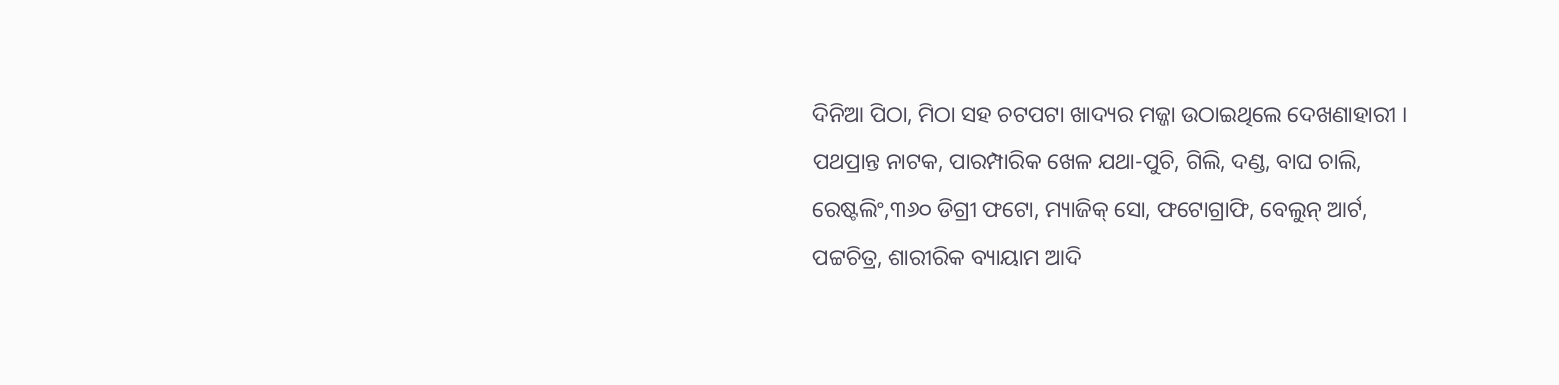ଦିନିଆ ପିଠା, ମିଠା ସହ ଚଟପଟା ଖାଦ୍ୟର ମଜ୍ଜା ଉଠାଇଥିଲେ ଦେଖଣାହାରୀ । ପଥପ୍ରାନ୍ତ ନାଟକ, ପାରମ୍ପାରିକ ଖେଳ ଯଥା-ପୁଚି, ଗିଲି, ଦଣ୍ଡ, ବାଘ ଚାଲି, ରେଷ୍ଟଲିଂ,୩୬୦ ଡିଗ୍ରୀ ଫଟୋ, ମ୍ୟାଜିକ୍ ସୋ, ଫଟୋଗ୍ରାଫି, ବେଲୁନ୍ ଆର୍ଟ, ପଟ୍ଟଚିତ୍ର, ଶାରୀରିକ ବ୍ୟାୟାମ ଆଦି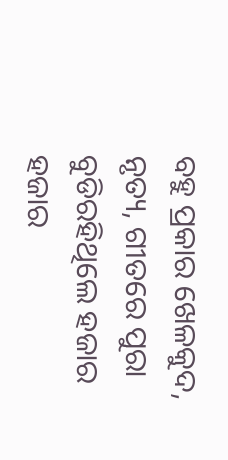ବହୁ ପ୍ରକାର ଖେଳକୁଦ, ନୃତ୍ୟ, ଗୀତରେ ପୁରା ବୁଡିରହିଥିଲେ ହଜାର ହଜାର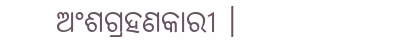ଅଂଶଗ୍ରହଣକାରୀ ।